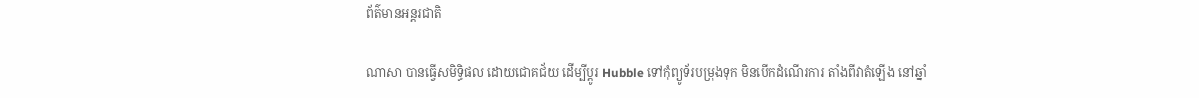ព័ត៌មានអន្តរជាតិ

ណាសា បានធ្វើសមិទ្ធិផល ដោយជោគជ័យ ដើម្បីប្តូរ Hubble ទៅកុំព្យូទ័របម្រុងទុក មិនបើកដំណើរការ តាំងពីវាតំឡើង នៅឆ្នាំ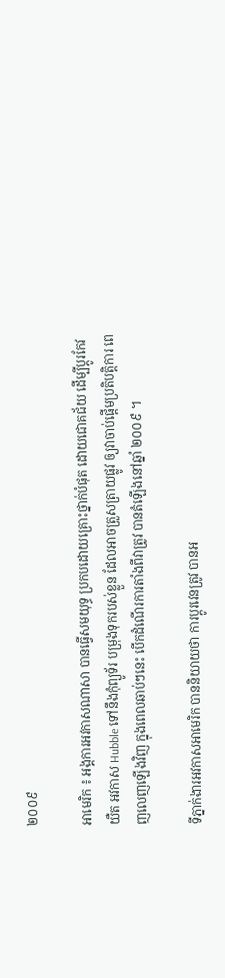២០០៩

អាមេរិក ៖ អង្គការអវកាសណាសា បានធ្វើសមយុទ្ធ ប្រកបដោយគ្រោះថ្នាក់បំផុត ដោយជោគជ័យ ដើម្បីប្តូរកែវយឺត អវកាស Hubble ទៅនឹងកុំព្យូទ័រ បម្រុងទុករបស់ខ្លួន ដែលអាចត្រួសត្រាយផ្លូវ ឲ្យវាចាប់ផ្តើមប្រតិបត្តិការ ពេញលេញឡើងវិញ ក្នុងពេលឆាប់ៗនេះ បើកដំណើរការតាំងពីវាត្រូវ បានតំឡើងនៅឆ្នាំ ២០០៩ ។

ទីភ្នាក់ងារអវកាសអាមេរិក បាននិយាយថា ការប្តូរវេនត្រូវ បានអ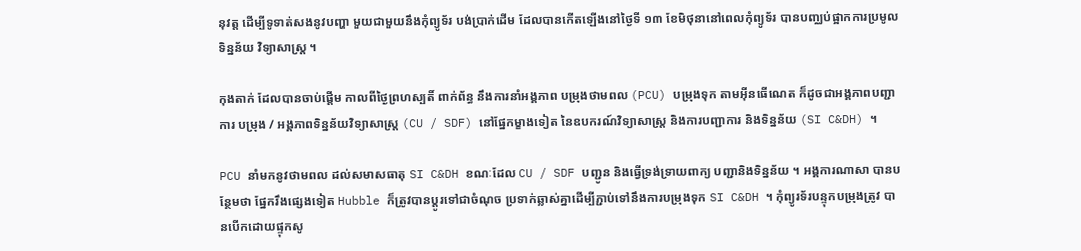នុវត្ត ដើម្បីទូទាត់សងនូវបញ្ហា មួយជាមួយនឹងកុំព្យូទ័រ បង់ប្រាក់ដើម ដែលបានកើតឡើងនៅថ្ងៃទី ១៣ ខែមិថុនានៅពេលកុំព្យូទ័រ បានបញ្ឈប់ផ្អាកការប្រមូល ទិន្នន័យ វិទ្យាសាស្ត្រ ។

កុងតាក់ ដែលបានចាប់ផ្តើម កាលពីថ្ងៃព្រហស្បតិ៍ ពាក់ព័ន្ធ នឹងការនាំអង្គភាព បម្រុងថាមពល (PCU) បម្រុងទុក តាមអ៊ីនធើណេត ក៏ដូចជាអង្គភាពបញ្ជាការ បម្រុង / អង្គភាពទិន្នន័យវិទ្យាសាស្ត្រ (CU / SDF) នៅផ្នែកម្ខាងទៀត នៃឧបករណ៍វិទ្យាសាស្ត្រ និងការបញ្ជាការ និងទិន្នន័យ (SI C&DH) ។

PCU នាំមកនូវថាមពល ដល់សមាសធាតុ SI C&DH ខណៈដែល CU / SDF បញ្ជូន និងធ្វើទ្រង់ទ្រាយពាក្យ បញ្ជានិងទិន្នន័យ ។ អង្គការណាសា បានបន្ថែមថា ផ្នែករឹងផ្សេងទៀត Hubble ក៏ត្រូវបានប្តូរទៅជាចំណុច ប្រទាក់ឆ្លាស់គ្នាដើម្បីភ្ជាប់ទៅនឹងការបម្រុងទុក SI C&DH ។ កុំព្យូរទ័របន្ទុកបម្រុងត្រូវ បានបើកដោយផ្ទុកសូ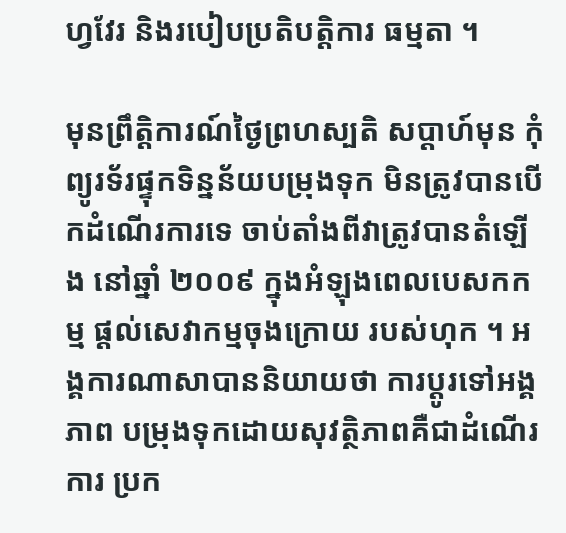ហ្វវែរ និងរបៀបប្រតិបត្តិការ ធម្មតា ។

មុនព្រឹត្តិការណ៍ថ្ងៃព្រហស្បតិ សប្តាហ៍មុន កុំព្យូរទ័រផ្ទុកទិន្នន័យបម្រុងទុក មិនត្រូវបានបើកដំណើរការទេ ចាប់តាំងពីវាត្រូវបានតំឡើង នៅឆ្នាំ ២០០៩ ក្នុងអំឡុងពេលបេសកកម្ម ផ្តល់សេវាកម្មចុងក្រោយ របស់ហុក ។ អង្គការណាសាបាននិយាយថា ការប្តូរទៅអង្គភាព បម្រុងទុកដោយសុវត្ថិភាពគឺជាដំណើរការ ប្រក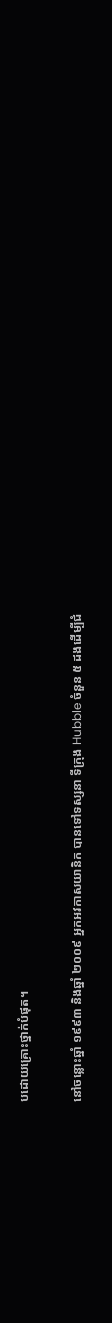បដោយគ្រោះថ្នាក់បំផុត។

នៅចន្លោះឆ្នាំ ១៩៩៣ និងឆ្នាំ ២០០៩ អ្នកអវកាសយានិក បានទៅទស្សនា ទីក្រុង Hubble ចំនួន ៥ ដងដើម្បីជំ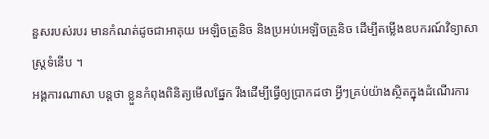នួសរបស់របរ មានកំណត់ដូចជាអាគុយ អេឡិចត្រូនិច និងប្រអប់អេឡិចត្រូនិច ដើម្បីតម្លើងឧបករណ៍វិទ្យាសាស្ត្រទំនើប ។
អង្គការណាសា បន្តថា ខ្លួនកំពុងពិនិត្យមើលផ្នែក រឹងដើម្បីធ្វើឲ្យប្រាកដថា អ្វីៗគ្រប់យ៉ាងស្ថិតក្នុងដំណើរការ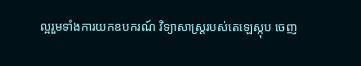ល្អរួមទាំងការយកឧបករណ៍ វិទ្យាសាស្ត្ររបស់តេឡេស្កុប ចេញ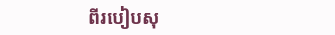ពីរបៀបសុ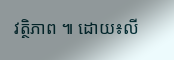វត្ថិភាព ៕ ដោយ៖លី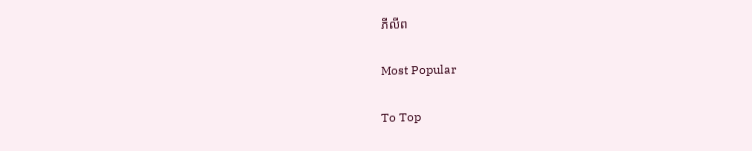ភីលីព

Most Popular

To Top